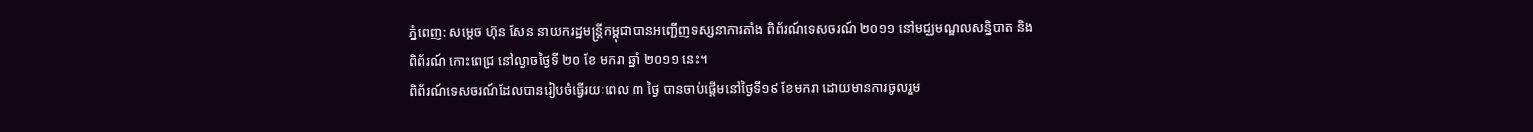ភ្នំពេញ: សម្តេច ហ៊ុន សែន នាយករដ្ឋមន្ត្រីកម្ពុជាបានអញ្ជើញទស្សនាការតាំង ពិព័រណ៍ទេសចរណ៍ ២០១១ នៅមជ្ឈមណ្ឌលសន្និបាត និងពិព័រណ៍ កោះពេជ្រ នៅល្ងាចថ្ងៃទី ២០ ខែ មករា ឆ្នាំ ២០១១ នេះ។
ពិព័រណ៍ទេសចរណ៍ដែលបានរៀបចំធ្វើរយៈពេល ៣ ថ្ងៃ បានចាប់ផ្ដើមនៅថ្ងៃទី១៩ ខែមករា ដោយមានការចូលរួម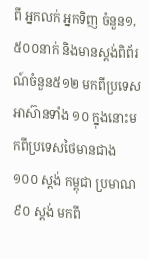ពី អ្នកលក់ អ្នកទិញ ចំនួន១,៥០០នាក់ និងមានស្ដង់ពិព័រណ៍ចំនួន៥១២ មកពីប្រទេសអាស៊ានទាំង ១០ ក្នុងនោះមកពីប្រទេសថៃមានជាង ១០០ ស្តង់ កម្ពុជា ប្រមាណ ៩០ ស្តង់ មកពី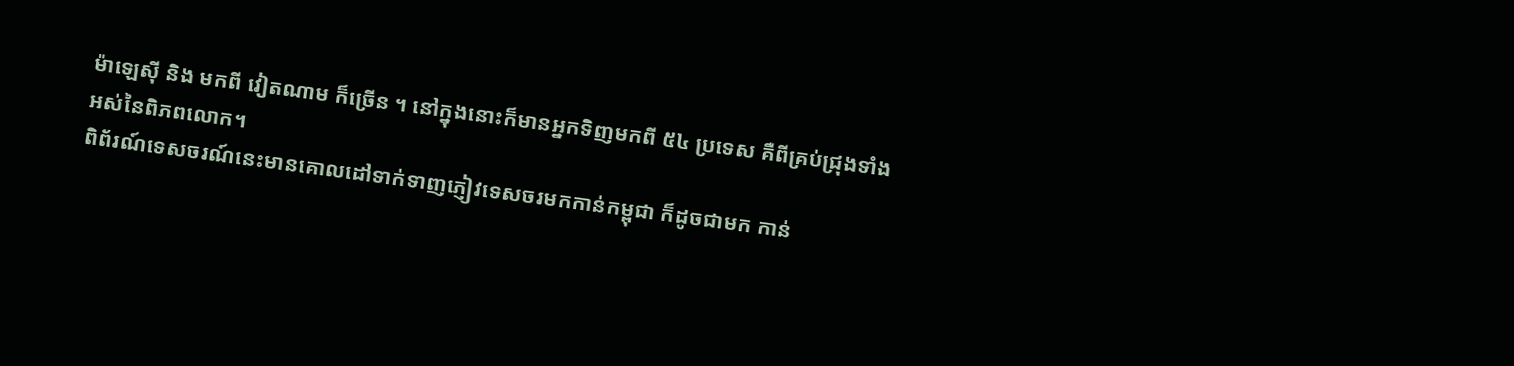ម៉ាឡេស៊ី និង មកពី វៀតណាម ក៏ច្រើន ។ នៅក្នុងនោះក៏មានអ្នកទិញមកពី ៥៤ ប្រទេស គឺពីគ្រប់ជ្រុងទាំងអស់នៃពិភពលោក។
ពិព័រណ៍ទេសចរណ៍នេះមានគោលដៅទាក់ទាញភ្ញៀវទេសចរមកកាន់កម្ពុជា ក៏ដូចជាមក កាន់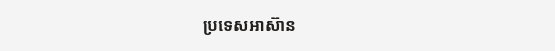ប្រទេសអាស៊ាន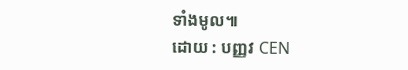ទាំងមូល៕
ដោយ : បញ្ញវ CEN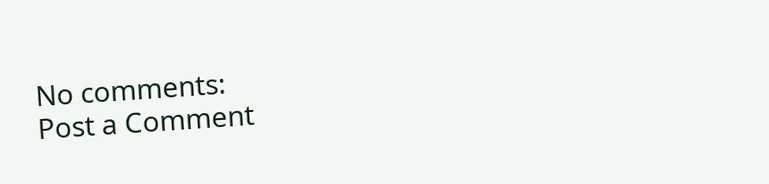No comments:
Post a Comment